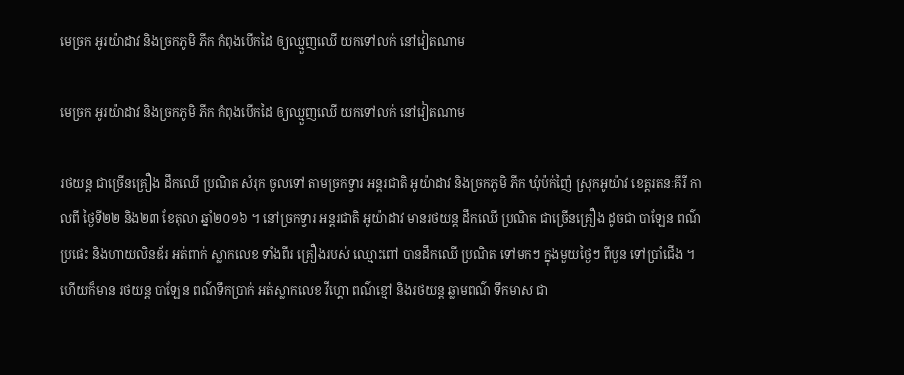មេច្រក អូរយ៉ាដាវ និងច្រកភូមិ ភីក កំពុងបើកដៃ ឲ្យឈ្មួញឈើ យកទៅលក់ នៅវៀតណាម

មេច្រក អូរយ៉ាដាវ និងច្រកភូមិ ភីក កំពុងបើកដៃ ឲ្យឈ្មួញឈើ យកទៅលក់ នៅវៀតណាម

រថយន្ត ជាច្រើនគ្រឿង ដឹកឈើ ប្រណិត សំរុក ចូលទៅ តាមច្រកទ្វារ អន្តរជាតិ អូយ៉ាដាវ និងច្រកភូមិ ភីក ឃុំប៉ក់ញ៉ៃ ស្រុកអូយ៉ាវ ខេត្តរតនៈគីរី កាលពី ថ្ងៃទី២២ និង២៣ ខែតុលា ឆ្នាំ២០១៦ ។ នៅច្រកទ្វារ អន្តរជាតិ អូយ៉ាដាវ មានរថយន្ត ដឹកឈើ ប្រណិត ជាច្រើនគ្រឿង ដូចជា បាឡែន ពណ៌ប្រផេះ និងហាយលិនឌ័រ អត់ពាក់ ស្លាកលេខ ទាំងពីរ គ្រឿងរបស់ ឈ្មោះពៅ បានដឹកឈើ ប្រណិត ទៅមកៗ ក្នុងមួយថ្ងៃៗ ពីបួន ទៅប្រាំជើង ។ ហើយក៏មាន រថយន្ត បាឡែន ពណ៌ទឹកប្រាក់ អត់ស្លាកលេខ វីហ្គោ ពណ៌ខ្មៅ និងរថយន្ត ឆ្លាមពណ៌ ទឹកមាស ជា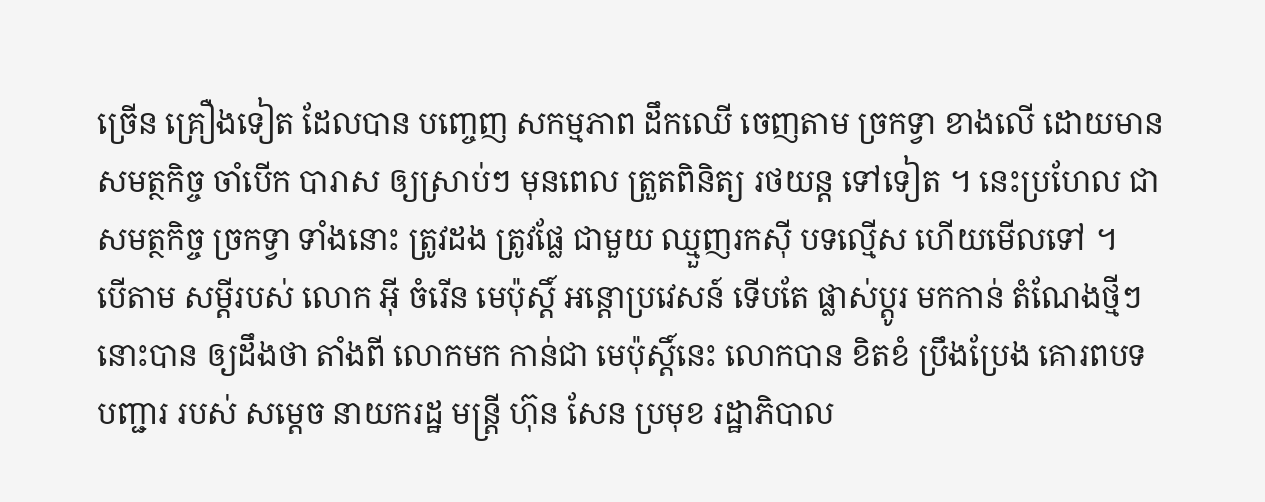ច្រើន គ្រឿងទៀត ដែលបាន បញ្ចេញ សកម្មភាព ដឹកឈើ ចេញតាម ច្រកទ្វា ខាងលើ ដោយមាន សមត្ថកិច្ច ចាំបើក បារាស ឲ្យស្រាប់ៗ មុនពេល ត្រួតពិនិត្យ រថយន្ត ទៅទៀត ។ នេះប្រហែល ជាសមត្ថកិច្ច ច្រកទ្វា ទាំងនោះ ត្រូវដង ត្រូវផ្លែ ជាមួយ ឈ្មួញរកស៊ី បទល្មើស ហើយមើលទៅ ។
បើតាម សម្តីរបស់ លោក អ៊ី ចំរើន មេប៉ុស្តិ៍ អន្តោប្រវេសន៍ ទើបតែ ផ្លាស់ប្តូរ មកកាន់ តំណែងថ្មីៗ នោះបាន ឲ្យដឹងថា តាំងពី លោកមក កាន់ជា មេប៉ុស្តិ៍នេះ លោកបាន ខិតខំ ប្រឹងប្រែង គោរពបទ បញ្ជារ របស់ សម្តេច នាយករដ្ឋ មន្ត្រី ហ៊ុន សែន ប្រមុខ រដ្ឋាភិបាល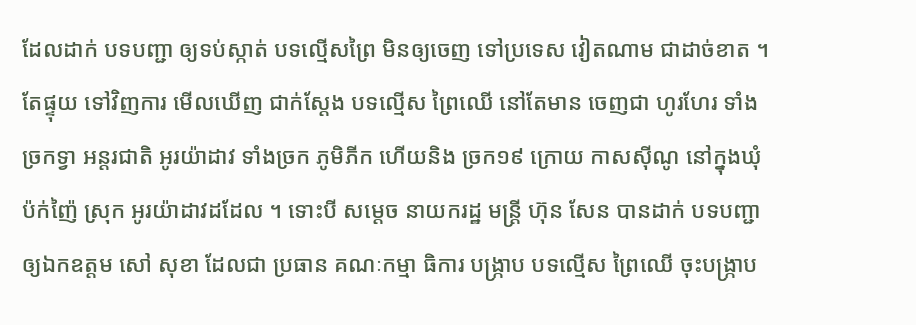ដែលដាក់ បទបញ្ជា ឲ្យទប់ស្កាត់ បទល្មើសព្រៃ មិនឲ្យចេញ ទៅប្រទេស វៀតណាម ជាដាច់ខាត ។ តែផ្ទុយ ទៅវិញការ មើលឃើញ ជាក់ស្តែង បទល្មើស ព្រៃឈើ នៅតែមាន ចេញជា ហូរហែរ ទាំងច្រកទ្វា អន្តរជាតិ អូរយ៉ាដាវ ទាំងច្រក ភូមិភីក ហើយនិង ច្រក១៩ ក្រោយ កាសស៊ីណូ នៅក្នុងឃុំ ប៉ក់ញ៉ៃ ស្រុក អូរយ៉ាដាវដដែល ។ ទោះបី សម្តេច នាយករដ្ឋ មន្ត្រី ហ៊ុន សែន បានដាក់ បទបញ្ជា ឲ្យឯកឧត្តម សៅ សុខា ដែលជា ប្រធាន គណៈកម្មា ធិការ បង្ក្រាប បទល្មើស ព្រៃឈើ ចុះបង្ក្រាប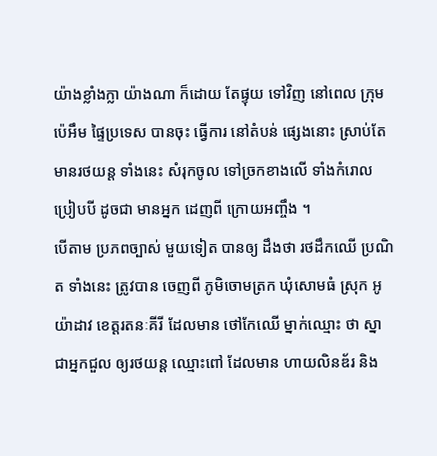យ៉ាងខ្លាំងក្លា យ៉ាងណា ក៏ដោយ តែផ្ទុយ ទៅវិញ នៅពេល ក្រុមប៉េអឹម ផ្ទៃប្រទេស បានចុះ ធ្វើការ នៅតំបន់ ផ្សេងនោះ ស្រាប់តែ មានរថយន្ត ទាំងនេះ សំរុកចូល ទៅច្រកខាងលើ ទាំងកំរោល ប្រៀបបី ដូចជា មានអ្នក ដេញពី ក្រោយអញ្ចឹង ។
បើតាម ប្រភពច្បាស់ មួយទៀត បានឲ្យ ដឹងថា រថដឹកឈើ ប្រណិត ទាំងនេះ ត្រូវបាន ចេញពី ភូមិចោមត្រក ឃុំសោមធំ ស្រុក អូយ៉ាដាវ ខេត្តរតនៈគីរី ដែលមាន ថៅកែឈើ ម្នាក់ឈ្មោះ ថា ស្នា ជាអ្នកជួល ឲ្យរថយន្ត ឈ្មោះពៅ ដែលមាន ហាយលិនឌ័រ និង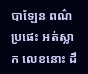បាឡែន ពណ៌ប្រផេះ អត់ស្លាក លេខនោះ ដឹ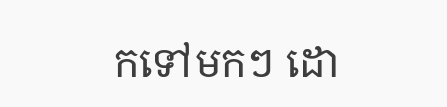កទៅមកៗ ដោ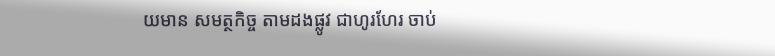យមាន សមត្ថកិច្ច តាមដងផ្លូវ ជាហូរហែរ ចាប់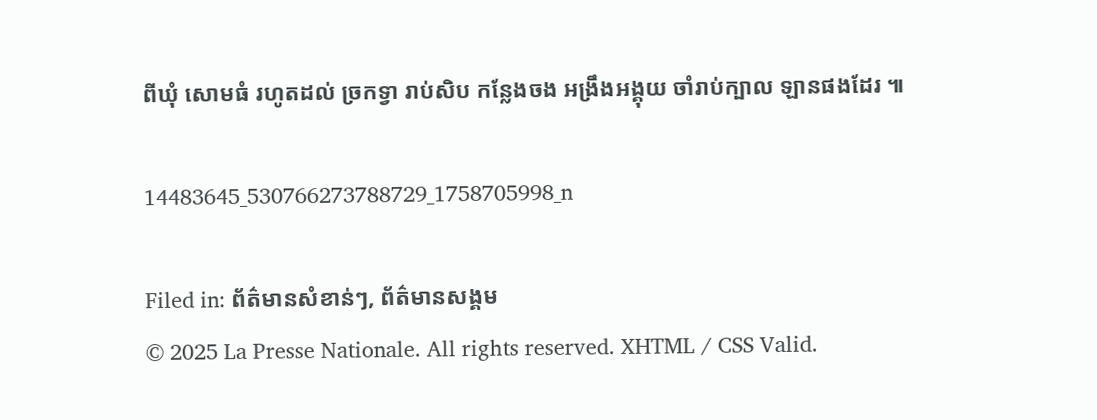ពីឃុំ សោមធំ រហូតដល់ ច្រកទ្វា រាប់សិប កន្លែងចង អង្រឹងអង្គុយ ចាំរាប់ក្បាល ឡានផងដែរ ៕

14483645_530766273788729_1758705998_n

Filed in: ព័ត៌មានសំខាន់ៗ, ព័ត៌មានសង្គម
© 2025 La Presse Nationale. All rights reserved. XHTML / CSS Valid.